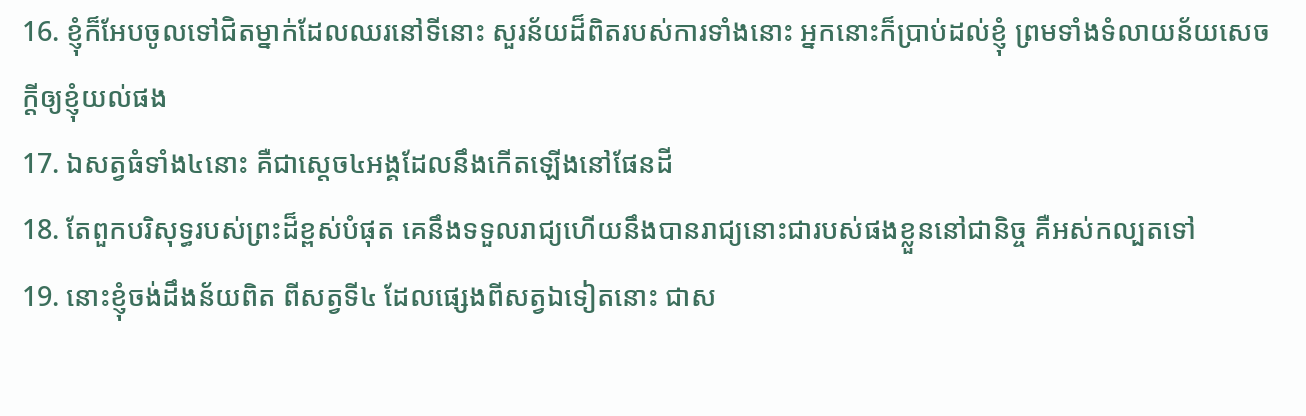16. ខ្ញុំក៏អែបចូលទៅជិតម្នាក់ដែលឈរនៅទីនោះ សួរន័យដ៏ពិតរបស់ការទាំងនោះ អ្នកនោះក៏ប្រាប់ដល់ខ្ញុំ ព្រមទាំងទំលាយន័យសេចក្ដីឲ្យខ្ញុំយល់ផង
17. ឯសត្វធំទាំង៤នោះ គឺជាស្តេច៤អង្គដែលនឹងកើតឡើងនៅផែនដី
18. តែពួកបរិសុទ្ធរបស់ព្រះដ៏ខ្ពស់បំផុត គេនឹងទទួលរាជ្យហើយនឹងបានរាជ្យនោះជារបស់ផងខ្លួននៅជានិច្ច គឺអស់កល្បតទៅ
19. នោះខ្ញុំចង់ដឹងន័យពិត ពីសត្វទី៤ ដែលផ្សេងពីសត្វឯទៀតនោះ ជាស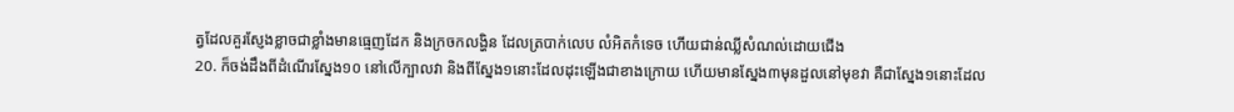ត្វដែលគួរស្ញែងខ្លាចជាខ្លាំងមានធ្មេញដែក និងក្រចកលង្ហិន ដែលត្របាក់លេប លំអិតកំទេច ហើយជាន់ឈ្លីសំណល់ដោយជើង
20. ក៏ចង់ដឹងពីដំណើរស្នែង១០ នៅលើក្បាលវា និងពីស្នែង១នោះដែលដុះឡើងជាខាងក្រោយ ហើយមានស្នែង៣មុនដួលនៅមុខវា គឺជាស្នែង១នោះដែល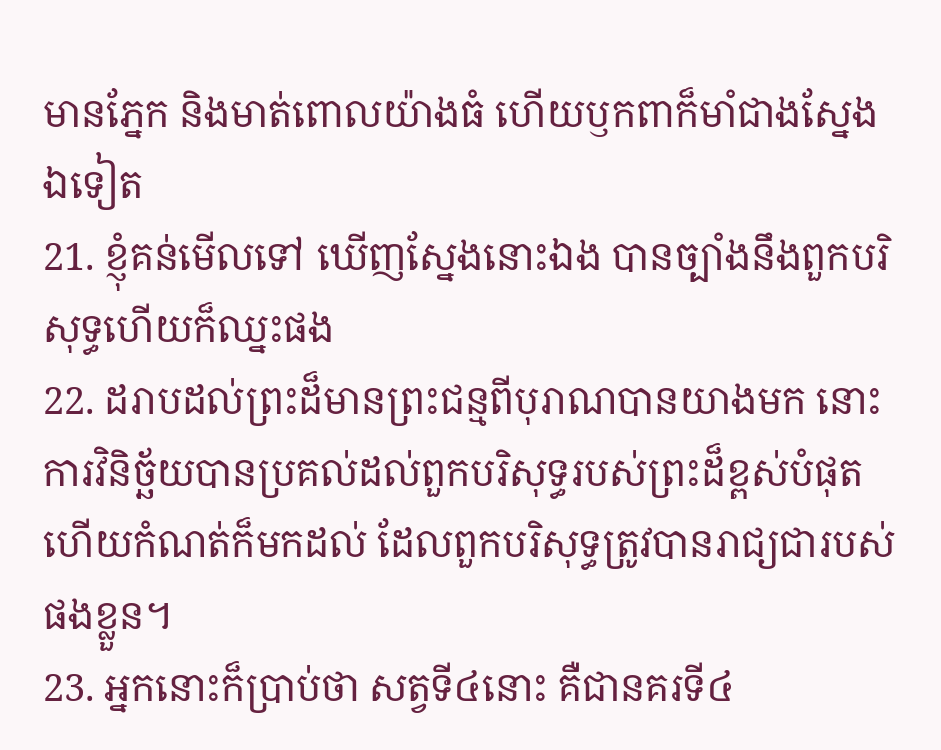មានភ្នែក និងមាត់ពោលយ៉ាងធំ ហើយឫកពាក៏មាំជាងស្នែងឯទៀត
21. ខ្ញុំគន់មើលទៅ ឃើញស្នែងនោះឯង បានច្បាំងនឹងពួកបរិសុទ្ធហើយក៏ឈ្នះផង
22. ដរាបដល់ព្រះដ៏មានព្រះជន្មពីបុរាណបានយាងមក នោះការវិនិច្ឆ័យបានប្រគល់ដល់ពួកបរិសុទ្ធរបស់ព្រះដ៏ខ្ពស់បំផុត ហើយកំណត់ក៏មកដល់ ដែលពួកបរិសុទ្ធត្រូវបានរាជ្យជារបស់ផងខ្លួន។
23. អ្នកនោះក៏ប្រាប់ថា សត្វទី៤នោះ គឺជានគរទី៤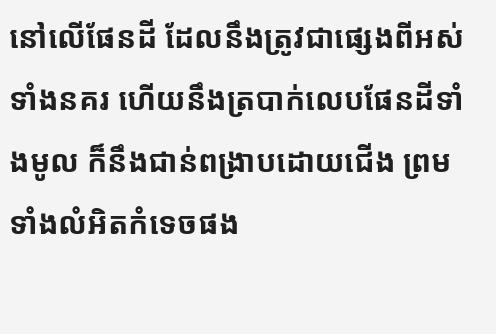នៅលើផែនដី ដែលនឹងត្រូវជាផ្សេងពីអស់ទាំងនគរ ហើយនឹងត្របាក់លេបផែនដីទាំងមូល ក៏នឹងជាន់ពង្រាបដោយជើង ព្រមទាំងលំអិតកំទេចផង